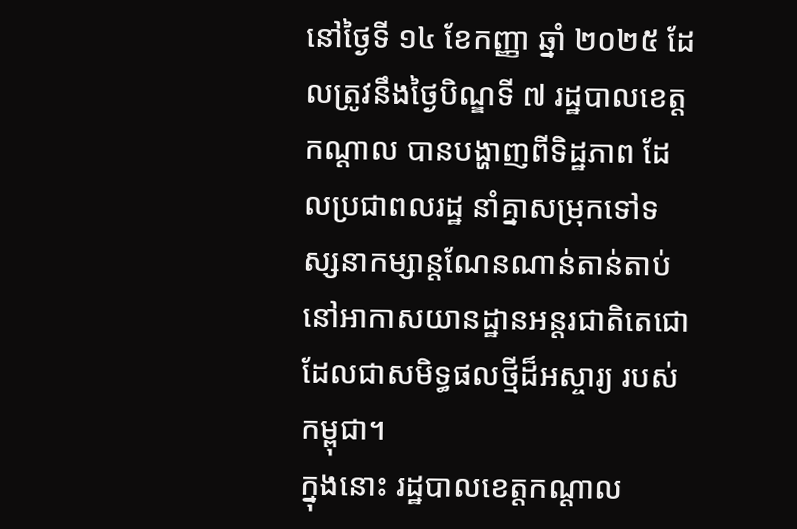នៅថ្ងៃទី ១៤ ខែកញ្ញា ឆ្នាំ ២០២៥ ដែលត្រូវនឹងថ្ងៃបិណ្ឌទី ៧ រដ្ឋបាលខេត្តកណ្ដាល បានបង្ហាញពីទិដ្ឋភាព ដែលប្រជាពលរដ្ឋ នាំគ្នាសម្រុកទៅទស្សនាកម្សាន្តណែនណាន់តាន់តាប់ នៅអាកាសយានដ្ឋានអន្តរជាតិតេជោ ដែលជាសមិទ្ធផលថ្មីដ៏អស្ចារ្យ របស់កម្ពុជា។
ក្នុងនោះ រដ្ឋបាលខេត្តកណ្ដាល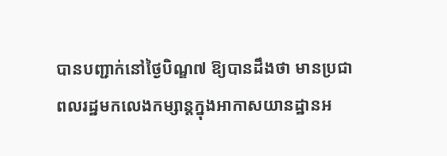បានបញ្ជាក់នៅថ្ងៃបិណ្ឌ៧ ឱ្យបានដឹងថា មានប្រជាពលរដ្ឋមកលេងកម្សាន្តក្នុងអាកាសយានដ្ឋានអ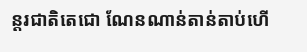ន្តរជាតិតេជោ ណែនណាន់តាន់តាប់ហើ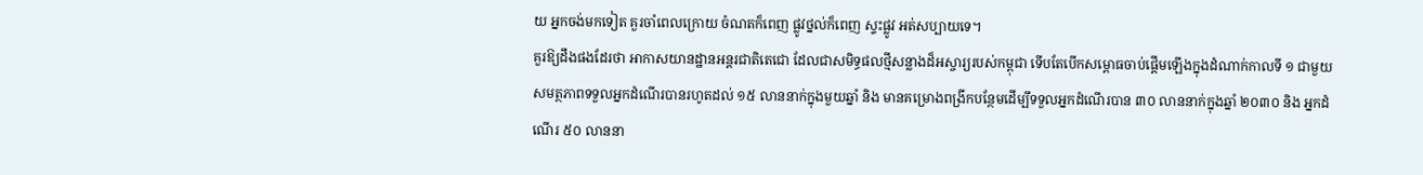យ អ្នកចង់មកទៀត គួរចាំពេលក្រោយ ចំណតក៏ពេញ ផ្លូវថ្នល់ក៏ពេញ ស្ទះផ្លូវ អត់សប្បាយទេ។
គួរឱ្យដឹងផងដែរថា អាកាសយានដ្ឋានអន្តរជាតិតេជោ ដែលជាសមិទ្ធផលថ្មីសន្លាងដ៏អស្ចារ្យរបស់កម្ពុជា ទើបតែបើកសម្ពោធចាប់ផ្តើមឡើងក្នុងដំណាក់កាលទី ១ ជាមួយសមត្ថភាពទទួលអ្នកដំណើរបានរហូតដល់ ១៥ លាននាក់ក្នុងមួយឆ្នាំ និង មានគម្រោងពង្រីកបន្ថែមដើម្បីទទួលអ្នកដំណើរបាន ៣០ លាននាក់ក្នុងឆ្នាំ ២០៣០ និង អ្នកដំណើរ ៥០ លាននា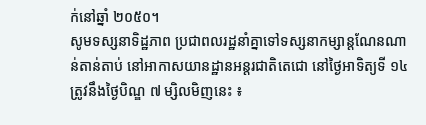ក់នៅឆ្នាំ ២០៥០។
សូមទស្សនាទិដ្ឋភាព ប្រជាពលរដ្ឋនាំគ្នាទៅទស្សនាកម្សាន្តណែនណាន់តាន់តាប់ នៅអាកាសយានដ្ឋានអន្តរជាតិតេជោ នៅថ្ងៃអាទិត្យទី ១៤ ត្រូវនឹងថ្ងៃបិណ្ឌ ៧ ម្សិលមិញនេះ ៖